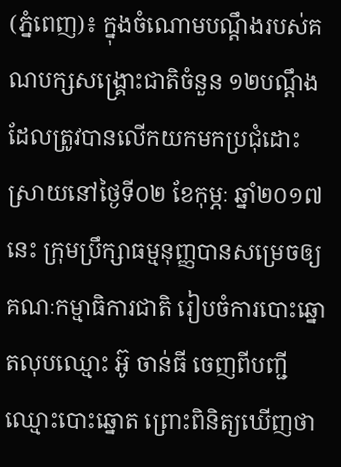(ភ្នំពេញ)៖ ក្នុងចំណោមបណ្តឹងរបស់គណបក្សសង្រ្គោះជាតិចំនួន ១២បណ្តឹង ដែលត្រូវបានលើកយកមកប្រជុំដោះស្រាយនៅថ្ងៃទី០២ ខែកុម្ភៈ ឆ្នាំ២០១៧នេះ ក្រុមប្រឹក្សាធម្មនុញ្ញបានសម្រេចឲ្យគណៈកម្មាធិការជាតិ រៀបចំការបោះឆ្នោតលុបឈ្មោះ អ៊ូ ចាន់ធី ចេញពីបញ្ជី ឈ្មោះបោះឆ្នោត ព្រោះពិនិត្យឃើញថា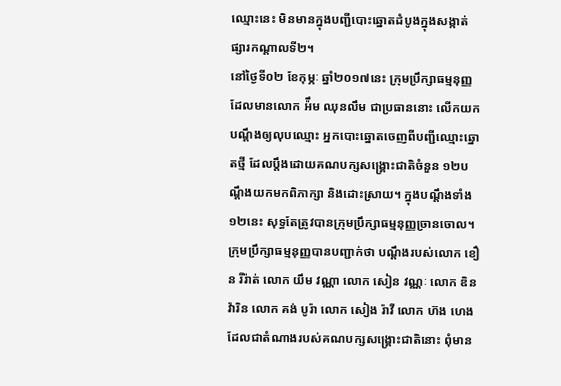ឈ្មោះនេះ មិនមានក្នុងបញ្ជីបោះឆ្នោតដំបូងក្នុងសង្កាត់ផ្សារកណ្ដាលទី២។
នៅថ្ងៃទី០២ ខែកុម្ភៈ ឆ្នាំ២០១៧នេះ ក្រុមប្រឹក្សាធម្មនុញ្ញដែលមានលោក អ៉ឹម ឈុនលឹម ជាប្រធាននោះ លើកយកបណ្តឹងឲ្យលុបឈ្មោះ អ្នកបោះឆ្នោតចេញពីបញ្ជីឈ្មោះឆ្នោតថ្មី ដែលប្តឹងដោយគណបក្សសង្រ្គោះជាតិចំនួន ១២បណ្តឹងយកមកពិភាក្សា និងដោះស្រាយ។ ក្នុងបណ្តឹងទាំង ១២នេះ សុទ្ធតែត្រូវបានក្រុមប្រឹក្សាធម្មនុញ្ញច្រានចោល។
ក្រុមប្រឹក្សាធម្មនុញ្ញបានបញ្ជាក់ថា បណ្ដឹងរបស់លោក ខឿន រីរ៉ាត់ លោក យឹម វណ្ណា លោក សៀន វណ្ណៈ លោក ឌិន វ៉ារិន លោក គង់ បូរ៉ា លោក សៀង រ៉ាវី លោក ហ៊ង ហេង ដែលជាតំណាងរបស់គណបក្សសង្គ្រោះជាតិនោះ ពុំមាន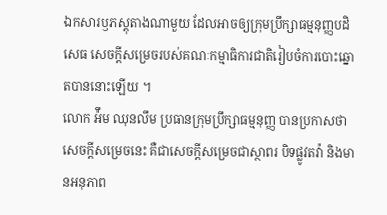ឯកសារឫភស្ដុតាងណាមួយ ដែលអាចឲ្យក្រុមប្រឹក្សាធម្មនុញ្ញបដិសេធ សេចក្ដីសម្រេចរបស់គណៈកម្មាធិការជាតិរៀបចំការបោះឆ្នោតបាននោះឡើយ ។
លោក អ៉ឹម ឈុនលឹម ប្រធានក្រុមប្រឹក្សាធម្មនុញ្ញ បានប្រកាសថាសេចក្ដីសម្រេចនេះ គឺជាសេចក្ដីសម្រេចជាស្ថាពរ បិទផ្លូវតវ៉ា និងមានអនុភាព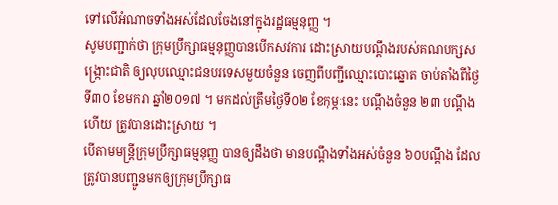ទៅលើអំណាចទាំងអស់ដែលចែងនៅក្នុងរដ្ឋធម្មនុញ្ញ ។
សូមបញ្ជាក់ថា ក្រុមប្រឹក្សាធម្មនុញ្ញបានបើកសវការ ដោះស្រាយបណ្ដឹងរបស់គណបក្សសង្ក្រោះជាតិ ឲ្យលុបឈ្មោះជនបរទេសមួយចំនួន ចេញពីបញ្ជីឈ្មោះបោះឆ្នោត ចាប់តាំងពីថ្ងៃទី៣០ ខែមករា ឆ្នាំ២០១៧ ។ មកដល់ត្រឹមថ្ងៃទី០២ ខែកុម្ភៈនេះ បណ្ដឹងចំនួន ២៣ បណ្ដឹងហើយ ត្រូវបានដោះស្រាយ ។
បើតាមមន្រ្តីក្រុមប្រឹក្សាធម្មនុញ្ញ បានឲ្យដឹងថា មានបណ្ដឹងទាំងអស់ចំនួន ៦០បណ្ដឹង ដែលត្រូវបានបញ្ជូនមកឲ្យក្រុមប្រឹក្សាធ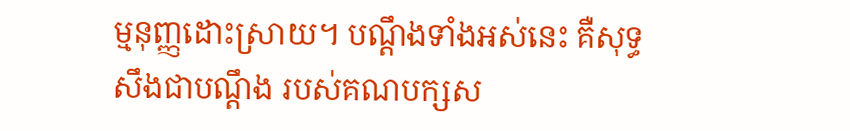ម្មនុញ្ញដោះស្រាយ។ បណ្ដឹងទាំងអស់នេះ គឺសុទ្ធសឹងជាបណ្ដឹង របស់គណបក្សស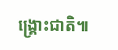ង្គ្រោះជាតិ៕